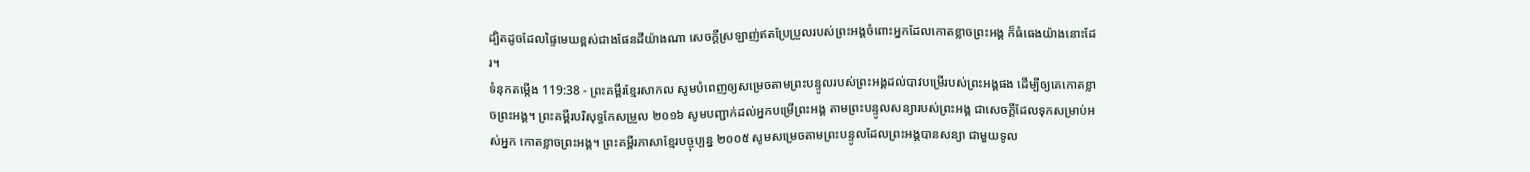ដ្បិតដូចដែលផ្ទៃមេឃខ្ពស់ជាងផែនដីយ៉ាងណា សេចក្ដីស្រឡាញ់ឥតប្រែប្រួលរបស់ព្រះអង្គចំពោះអ្នកដែលកោតខ្លាចព្រះអង្គ ក៏ធំធេងយ៉ាងនោះដែរ។
ទំនុកតម្កើង 119:38 - ព្រះគម្ពីរខ្មែរសាកល សូមបំពេញឲ្យសម្រេចតាមព្រះបន្ទូលរបស់ព្រះអង្គដល់បាវបម្រើរបស់ព្រះអង្គផង ដើម្បីឲ្យគេកោតខ្លាចព្រះអង្គ។ ព្រះគម្ពីរបរិសុទ្ធកែសម្រួល ២០១៦ សូមបញ្ជាក់ដល់អ្នកបម្រើព្រះអង្គ តាមព្រះបន្ទូលសន្យារបស់ព្រះអង្គ ជាសេចក្ដីដែលទុកសម្រាប់អស់អ្នក កោតខ្លាចព្រះអង្គ។ ព្រះគម្ពីរភាសាខ្មែរបច្ចុប្បន្ន ២០០៥ សូមសម្រេចតាមព្រះបន្ទូលដែលព្រះអង្គបានសន្យា ជាមួយទូល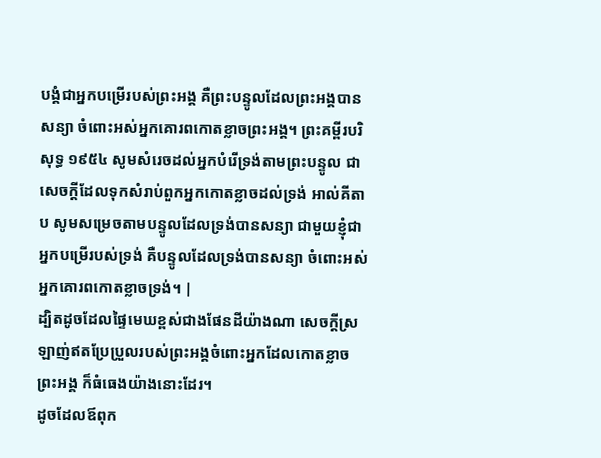បង្គំជាអ្នកបម្រើរបស់ព្រះអង្គ គឺព្រះបន្ទូលដែលព្រះអង្គបានសន្យា ចំពោះអស់អ្នកគោរពកោតខ្លាចព្រះអង្គ។ ព្រះគម្ពីរបរិសុទ្ធ ១៩៥៤ សូមសំរេចដល់អ្នកបំរើទ្រង់តាមព្រះបន្ទូល ជាសេចក្ដីដែលទុកសំរាប់ពួកអ្នកកោតខ្លាចដល់ទ្រង់ អាល់គីតាប សូមសម្រេចតាមបន្ទូលដែលទ្រង់បានសន្យា ជាមួយខ្ញុំជាអ្នកបម្រើរបស់ទ្រង់ គឺបន្ទូលដែលទ្រង់បានសន្យា ចំពោះអស់អ្នកគោរពកោតខ្លាចទ្រង់។ |
ដ្បិតដូចដែលផ្ទៃមេឃខ្ពស់ជាងផែនដីយ៉ាងណា សេចក្ដីស្រឡាញ់ឥតប្រែប្រួលរបស់ព្រះអង្គចំពោះអ្នកដែលកោតខ្លាចព្រះអង្គ ក៏ធំធេងយ៉ាងនោះដែរ។
ដូចដែលឪពុក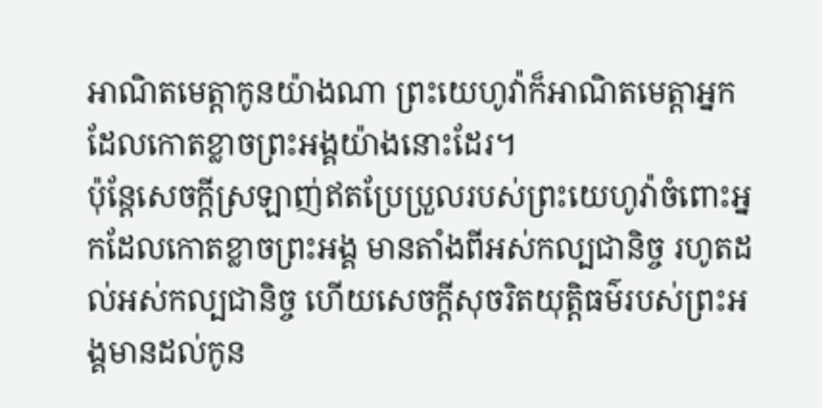អាណិតមេត្តាកូនយ៉ាងណា ព្រះយេហូវ៉ាក៏អាណិតមេត្តាអ្នកដែលកោតខ្លាចព្រះអង្គយ៉ាងនោះដែរ។
ប៉ុន្តែសេចក្ដីស្រឡាញ់ឥតប្រែប្រួលរបស់ព្រះយេហូវ៉ាចំពោះអ្នកដែលកោតខ្លាចព្រះអង្គ មានតាំងពីអស់កល្បជានិច្ច រហូតដល់អស់កល្បជានិច្ច ហើយសេចក្ដីសុចរិតយុត្តិធម៌របស់ព្រះអង្គមានដល់កូន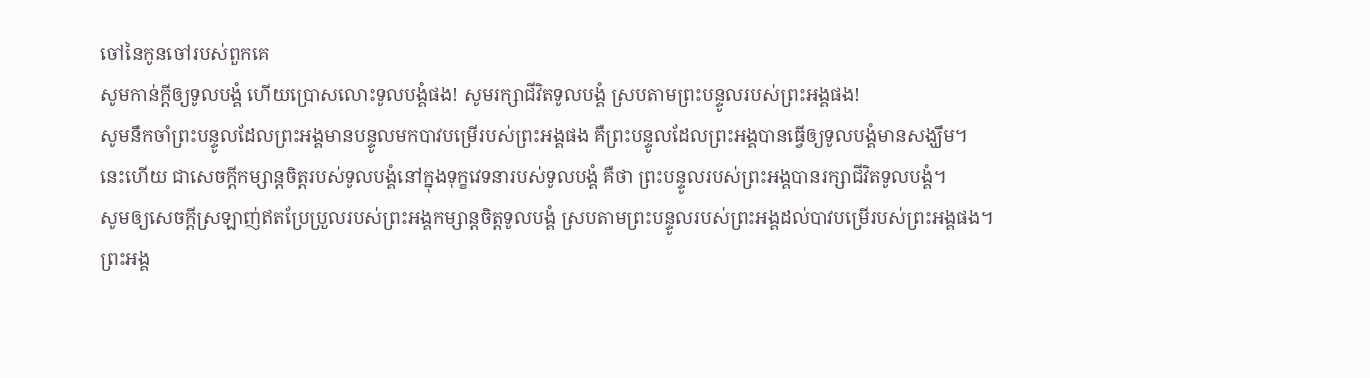ចៅនៃកូនចៅរបស់ពួកគេ
សូមកាន់ក្ដីឲ្យទូលបង្គំ ហើយប្រោសលោះទូលបង្គំផង! សូមរក្សាជីវិតទូលបង្គំ ស្របតាមព្រះបន្ទូលរបស់ព្រះអង្គផង!
សូមនឹកចាំព្រះបន្ទូលដែលព្រះអង្គមានបន្ទូលមកបាវបម្រើរបស់ព្រះអង្គផង គឺព្រះបន្ទូលដែលព្រះអង្គបានធ្វើឲ្យទូលបង្គំមានសង្ឃឹម។
នេះហើយ ជាសេចក្ដីកម្សាន្តចិត្តរបស់ទូលបង្គំនៅក្នុងទុក្ខវេទនារបស់ទូលបង្គំ គឺថា ព្រះបន្ទូលរបស់ព្រះអង្គបានរក្សាជីវិតទូលបង្គំ។
សូមឲ្យសេចក្ដីស្រឡាញ់ឥតប្រែប្រួលរបស់ព្រះអង្គកម្សាន្តចិត្តទូលបង្គំ ស្របតាមព្រះបន្ទូលរបស់ព្រះអង្គដល់បាវបម្រើរបស់ព្រះអង្គផង។
ព្រះអង្គ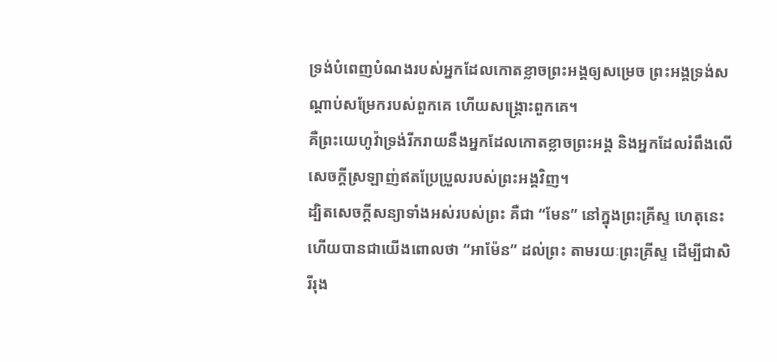ទ្រង់បំពេញបំណងរបស់អ្នកដែលកោតខ្លាចព្រះអង្គឲ្យសម្រេច ព្រះអង្គទ្រង់សណ្ដាប់សម្រែករបស់ពួកគេ ហើយសង្គ្រោះពួកគេ។
គឺព្រះយេហូវ៉ាទ្រង់រីករាយនឹងអ្នកដែលកោតខ្លាចព្រះអង្គ និងអ្នកដែលរំពឹងលើសេចក្ដីស្រឡាញ់ឥតប្រែប្រួលរបស់ព្រះអង្គវិញ។
ដ្បិតសេចក្ដីសន្យាទាំងអស់របស់ព្រះ គឺជា “មែន” នៅក្នុងព្រះគ្រីស្ទ ហេតុនេះហើយបានជាយើងពោលថា “អាម៉ែន” ដល់ព្រះ តាមរយៈព្រះគ្រីស្ទ ដើម្បីជាសិរីរុង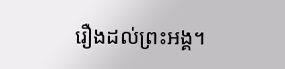រឿងដល់ព្រះអង្គ។